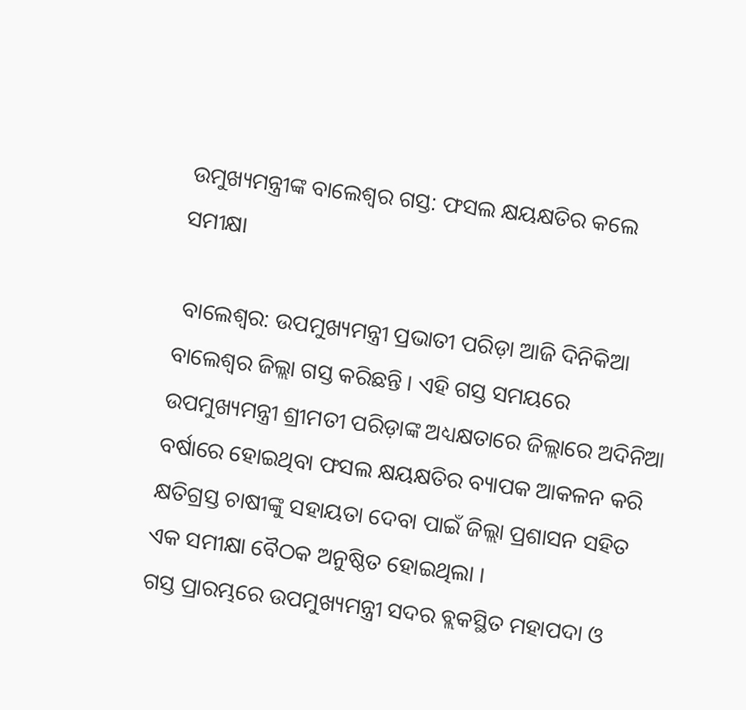ଉମୁଖ୍ୟମନ୍ତ୍ରୀଙ୍କ ବାଲେଶ୍ୱର ଗସ୍ତ: ଫସଲ କ୍ଷୟକ୍ଷତିର କଲେ ସମୀକ୍ଷା

 ବାଲେଶ୍ୱର: ଉପମୁଖ୍ୟମନ୍ତ୍ରୀ ପ୍ରଭାତୀ ପରିଡ଼ା ଆଜି ଦିନିକିଆ ବାଲେଶ୍ୱର ଜିଲ୍ଲା ଗସ୍ତ କରିଛନ୍ତି । ଏହି ଗସ୍ତ ସମୟରେ ଉପମୁଖ୍ୟମନ୍ତ୍ରୀ ଶ୍ରୀମତୀ ପରିଡ଼ାଙ୍କ ଅଧ୍ୟକ୍ଷତାରେ ଜିଲ୍ଲାରେ ଅଦିନିଆ ବର୍ଷାରେ ହୋଇଥିବା ଫସଲ କ୍ଷୟକ୍ଷତିର ବ୍ୟାପକ ଆକଳନ କରି କ୍ଷତିଗ୍ରସ୍ତ ଚାଷୀଙ୍କୁ ସହାୟତା ଦେବା ପାଇଁ ଜିଲ୍ଲା ପ୍ରଶାସନ ସହିତ ଏକ ସମୀକ୍ଷା ବୈଠକ ଅନୁଷ୍ଠିତ ହୋଇଥିଲା ।
ଗସ୍ତ ପ୍ରାରମ୍ଭରେ ଉପମୁଖ୍ୟମନ୍ତ୍ରୀ ସଦର ବ୍ଲକସ୍ଥିତ ମହାପଦା ଓ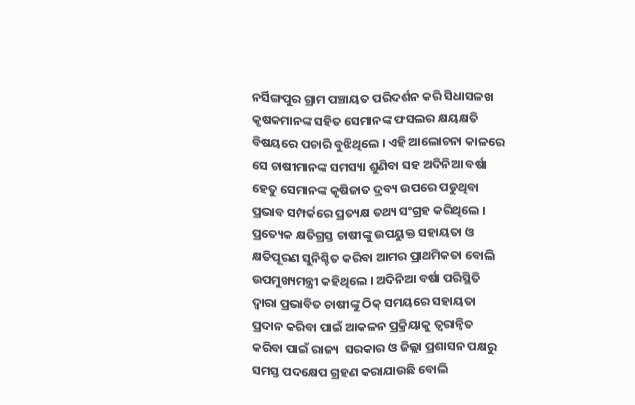ନର୍ସିଙ୍ଗପୁର ଗ୍ରାମ ପଞ୍ଚାୟତ ପରିଦର୍ଶନ କରି ସିଧାସଳଖ କୃଷକମାନଙ୍କ ସହିତ ସେମାନଙ୍କ ଫସଲର କ୍ଷୟକ୍ଷତି ବିଷୟରେ ପଚାରି ବୁଝିଥିଲେ । ଏହି ଆଲୋଚନା କାଳରେ ସେ ଚାଷୀମାନଙ୍କ ସମସ୍ୟା ଶୁଣିବା ସହ ଅଦିନିଆ ବର୍ଷା ହେତୁ ସେମାନଙ୍କ କୃଷିଜାତ ଦ୍ରବ୍ୟ ଉପରେ ପଡୁଥିବା ପ୍ରଭାବ ସମ୍ପର୍କରେ ପ୍ରତ୍ୟକ୍ଷ ତଥ୍ୟ ସଂଗ୍ରହ କରିଥିଲେ । ପ୍ରତ୍ୟେକ କ୍ଷତିଗ୍ରସ୍ତ ଚାଷୀଙ୍କୁ ଉପୟୁକ୍ତ ସହାୟତା ଓ କ୍ଷତିପୂରଣ ସୁନିଶ୍ଚିତ କରିବା ଆମର ପ୍ରାଥମିକତା ବୋଲି ଉପମୁଖ୍ୟମନ୍ତ୍ରୀ କହିଥିଲେ । ଅଦିନିଆ ବର୍ଷା ପରିସ୍ଥିତି ଦ୍ୱାରା ପ୍ରଭାବିତ ଚାଷୀଙ୍କୁ ଠିକ୍ ସମୟରେ ସହାୟତା ପ୍ରଦାନ କରିବା ପାଇଁ ଆକଳନ ପ୍ରକ୍ରିୟାକୁ ତ୍ୱରାନ୍ୱିତ କରିବା ପାଇଁ ରାଜ୍ୟ  ସରକାର ଓ ଜିଲ୍ଲା ପ୍ରଶାସନ ପକ୍ଷରୁ ସମସ୍ତ ପଦକ୍ଷେପ ଗ୍ରହଣ କରାଯାଉଛି ବୋଲି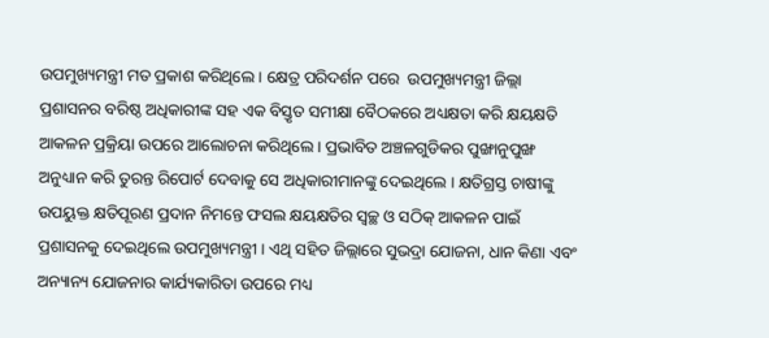ଉପମୁଖ୍ୟମନ୍ତ୍ରୀ ମତ ପ୍ରକାଶ କରିଥିଲେ । କ୍ଷେତ୍ର ପରିଦର୍ଶନ ପରେ  ଉପମୁଖ୍ୟମନ୍ତ୍ରୀ ଜିଲ୍ଲା ପ୍ରଶାସନର ବରିଷ୍ଠ ଅଧିକାରୀଙ୍କ ସହ ଏକ ବିସ୍ତୃତ ସମୀକ୍ଷା ବୈଠକରେ ଅଧ୍ୟକ୍ଷତା କରି କ୍ଷୟକ୍ଷତି ଆକଳନ ପ୍ରକ୍ରିୟା ଉପରେ ଆଲୋଚନା କରିଥିଲେ । ପ୍ରଭାବିତ ଅଞ୍ଚଳଗୁଡିକର ପୁଙ୍ଖାନୁପୁଙ୍ଖ ଅନୁଧ୍ୟାନ କରି ତୁରନ୍ତ ରିପୋର୍ଟ ଦେବାକୁ ସେ ଅଧିକାରୀମାନଙ୍କୁ ଦେଇଥିଲେ । କ୍ଷତିଗ୍ରସ୍ତ ଚାଷୀଙ୍କୁ ଉପୟୁକ୍ତ କ୍ଷତିପୂରଣ ପ୍ରଦାନ ନିମନ୍ତେ ଫସଲ କ୍ଷୟକ୍ଷତିର ସ୍ୱଚ୍ଛ ଓ ସଠିକ୍ ଆକଳନ ପାଇଁ ପ୍ରଶାସନକୁ ଦେଇଥିଲେ ଉପମୁଖ୍ୟମନ୍ତ୍ରୀ । ଏଥି ସହିତ ଜିଲ୍ଲାରେ ସୁଭଦ୍ରା ଯୋଜନା, ଧାନ କିଣା ଏବଂ ଅନ୍ୟାନ୍ୟ ଯୋଜନାର କାର୍ଯ୍ୟକାରିତା ଉପରେ ମଧ୍ୟ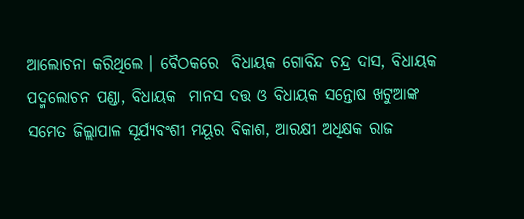ଆଲୋଚନା କରିଥିଲେ । ବୈଠକରେ  ବିଧାୟକ ଗୋବିନ୍ଦ ଚନ୍ଦ୍ର ଦାସ, ବିଧାୟକ ପଦ୍ମଲୋଚନ ପଣ୍ଡା, ବିଧାୟକ  ମାନସ ଦତ୍ତ ଓ ବିଧାୟକ ସନ୍ତୋଷ ଖଟୁଆଙ୍କ ସମେତ ଜିଲ୍ଲାପାଳ ସୂର୍ଯ୍ୟବଂଶୀ ମୟୂର ବିକାଶ, ଆରକ୍ଷୀ ଅଧିକ୍ଷକ ରାଜ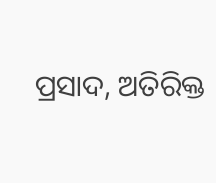ପ୍ରସାଦ, ଅତିରିକ୍ତ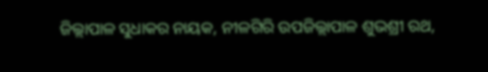ଜିଲ୍ଲାପାଳ ସୁଧାକର ନାୟକ, ନୀଳଗିରି ଉପଜିଲ୍ଲାପାଳ ଶୁଭଶ୍ରୀ ରଥ,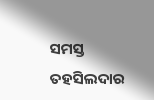ସମସ୍ତ ତହସିଲଦାର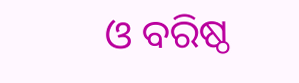ଓ ବରିଷ୍ଠ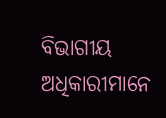ବିଭାଗୀୟ ଅଧିକାରୀମାନେ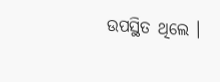ଉପସ୍ଥିତ ଥିଲେ ।